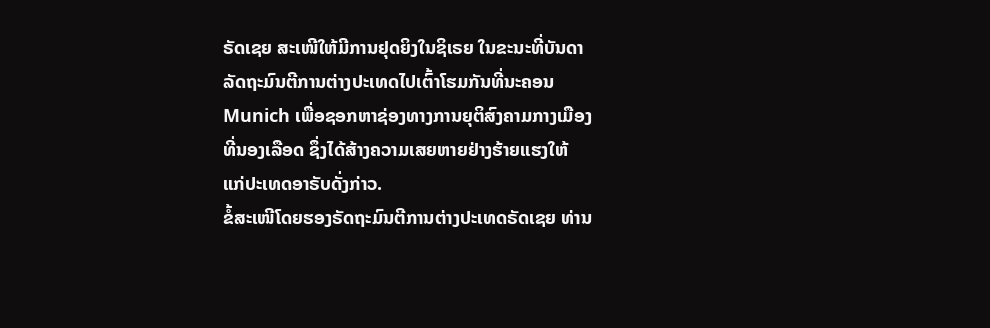ຣັດເຊຍ ສະເໜີໃຫ້ມີການຢຸດຍິງໃນຊິເຣຍ ໃນຂະນະທີ່ບັນດາ
ລັດຖະມົນຕີການຕ່າງປະເທດໄປເຕົ້າໂຮມກັນທີ່ນະຄອນ
Munich ເພື່ອຊອກຫາຊ່ອງທາງການຍຸຕິສົງຄາມກາງເມືອງ
ທີ່ນອງເລືອດ ຊຶ່ງໄດ້ສ້າງຄວາມເສຍຫາຍຢ່າງຮ້າຍແຮງໃຫ້
ແກ່ປະເທດອາຣັບດັ່ງກ່າວ.
ຂໍ້ສະເໜີໂດຍຮອງຣັດຖະມົນຕີການຕ່າງປະເທດຣັດເຊຍ ທ່ານ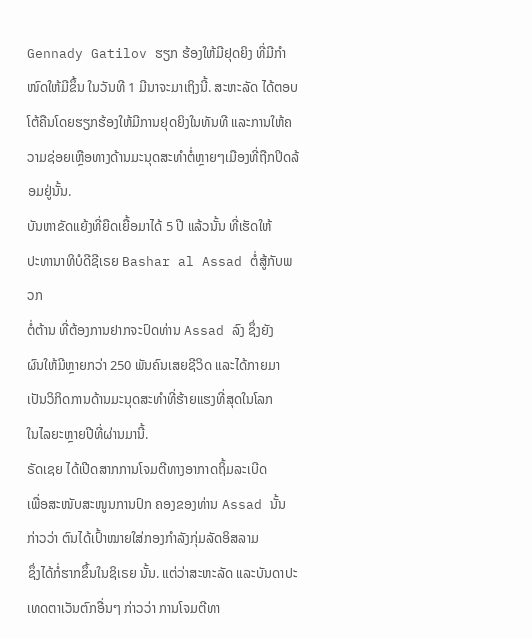Gennady Gatilov ຮຽກ ຮ້ອງໃຫ້ມີຢຸດຍິງ ທີ່ມີກຳໜົດໃຫ້ມີຂຶ້ນ ໃນວັນທີ 1 ມີນາຈະມາເຖິງນີ້. ສະຫະລັດ ໄດ້ຕອບ ໂຕ້ຄືນໂດຍຮຽກຮ້ອງໃຫ້ມີການຢຸດຍິງໃນທັນທີ ແລະການໃຫ້ຄວາມຊ່ອຍເຫຼືອທາງດ້ານມະນຸດສະທຳຕໍ່ຫຼາຍໆເມືອງທີ່ຖືກປິດລ້ອມຢູ່ນັ້ນ.
ບັນຫາຂັດແຍ້ງທີ່ຍືດເຍື້ອມາໄດ້ 5 ປີ ແລ້ວນັ້ນ ທີ່ເຮັດໃຫ້
ປະທານາທິບໍດີຊີເຣຍ Bashar al Assad ຕໍ່ສູ້ກັບພວກ
ຕໍ່ຕ້ານ ທີ່ຕ້ອງການຢາກຈະປົດທ່ານ Assad ລົງ ຊຶ່ງຍັງ
ຜົນໃຫ້ມີຫຼາຍກວ່າ 250 ພັນຄົນເສຍຊີວິດ ແລະໄດ້ກາຍມາ
ເປັນວິກິດການດ້ານມະນຸດສະທຳທີ່ຮ້າຍແຮງທີ່ສຸດໃນໂລກ
ໃນໄລຍະຫຼາຍປີທີ່ຜ່ານມານີ້.
ຣັດເຊຍ ໄດ້ເປີດສາກການໂຈມຕີທາງອາກາດຖິ້ມລະເບີດ
ເພື່ອສະໜັບສະໜູນການປົກ ຄອງຂອງທ່ານ Assad ນັ້ນ
ກ່າວວ່າ ຕົນໄດ້ເປົ້າໝາຍໃສ່ກອງກຳລັງກຸ່ມລັດອິສລາມ
ຊຶ່ງໄດ້ກໍ່ຮາກຂຶ້ນໃນຊິເຣຍ ນັ້ນ. ແຕ່ວ່າສະຫະລັດ ແລະບັນດາປະເທດຕາເວັນຕົກອື່ນໆ ກ່າວວ່າ ການໂຈມຕີທາ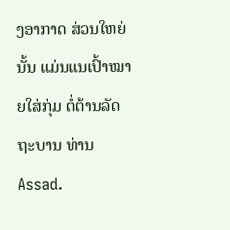ງອາກາດ ສ່ວນໃຫຍ່ນັ້ນ ແມ່ນແນເປົ້າໝາຍໃສ່ກຸ່ມ ຕໍ່ຕ້ານລັດຖະບານ ທ່ານ Assad.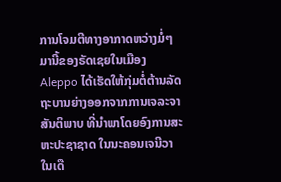ການໂຈມຕີທາງອາກາດຫວ່າງມໍ່ໆມານີ້ຂອງຣັດເຊຍໃນເມືອງ Aleppo ໄດ້ເຮັດໃຫ້ກຸ່ມຕໍ່ຕ້ານລັດຖະບານຍ່າງອອກຈາກການເຈລະຈາສັນຕິພາບ ທີ່ນຳພາໂດຍອົງການສະຫະປະຊາຊາດ ໃນນະຄອນເຈນີວາ ໃນເດື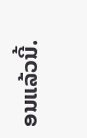ອນແລ້ວນີ້.